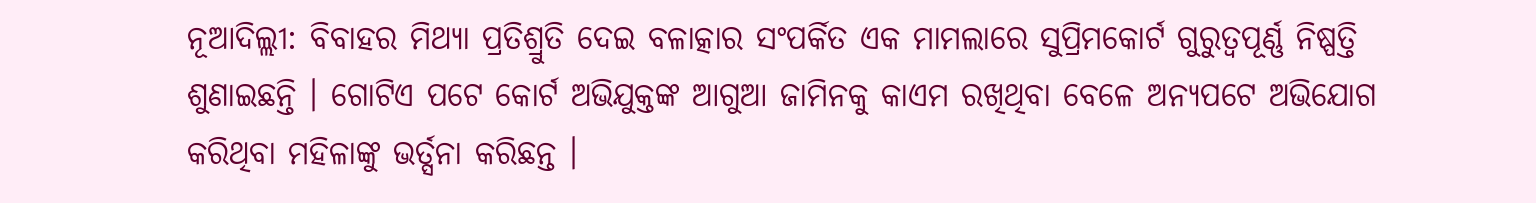ନୂଆଦିଲ୍ଲୀ: ବିବାହର ମିଥ୍ୟା ପ୍ରତିଶ୍ରୁତି ଦେଇ ବଳାତ୍କାର ସଂପର୍କିତ ଏକ ମାମଲାରେ ସୁପ୍ରିମକୋର୍ଟ ଗୁରୁତ୍ୱପୂର୍ଣ୍ଣ ନିଷ୍ପତ୍ତି ଶୁଣାଇଛନ୍ତି । ଗୋଟିଏ ପଟେ କୋର୍ଟ ଅଭିଯୁକ୍ତଙ୍କ ଆଗୁଆ ଜାମିନକୁ କାଏମ ରଖିଥିବା ବେଳେ ଅନ୍ୟପଟେ ଅଭିଯୋଗ କରିଥିବା ମହିଳାଙ୍କୁ ଭର୍ତ୍ସନା କରିଛନ୍ତ ।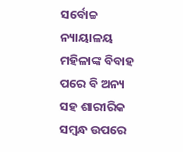ସର୍ବୋଚ୍ଚ ନ୍ୟାୟାଳୟ ମହିଳାଙ୍କ ବିବାହ ପରେ ବି ଅନ୍ୟ ସହ ଶାରୀରିକ ସମ୍ବନ୍ଧ ଉପରେ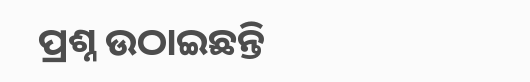ପ୍ରଶ୍ନ ଉଠାଇଛନ୍ତି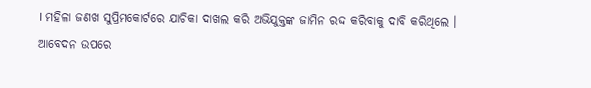। ମହିଳା ଜଣଖ ସୁପ୍ରିମକୋର୍ଟରେ ଯାଚିକା ଦାଖଲ କରି ଅଭିଯୁକ୍ତଙ୍କ ଜାମିନ ରଦ୍ଦ କରିବାକୁ ଦାବି କରିଥିଲେ ।
ଆବେଦନ ଉପରେ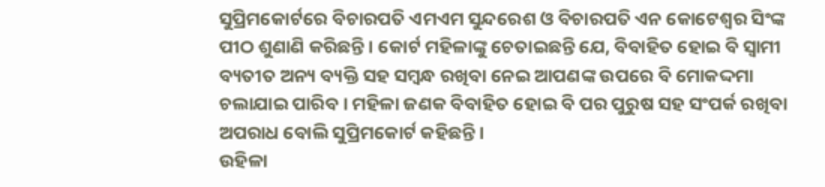ସୁପ୍ରିମକୋର୍ଟରେ ବିଚାରପତି ଏମଏମ ସୁନ୍ଦରେଶ ଓ ବିଚାରପତି ଏନ କୋଟେଶ୍ୱର ସିଂଙ୍କ ପୀଠ ଶୁଣାଣି କରିଛନ୍ତି । କୋର୍ଟ ମହିଳାଙ୍କୁ ଚେତାଇଛନ୍ତି ଯେ, ବିବାହିତ ହୋଇ ବି ସ୍ୱାମୀ ବ୍ୟତୀତ ଅନ୍ୟ ବ୍ୟକ୍ତି ସହ ସମ୍ବନ୍ଧ ରଖିବା ନେଇ ଆପଣଙ୍କ ଉପରେ ବି ମୋକଦ୍ଦମା ଚଲାଯାଇ ପାରିବ । ମହିଳା ଜଣକ ବିବାହିତ ହୋଇ ବି ପର ପୁରୁଷ ସହ ସଂପର୍କ ରଖିବା ଅପରାଧ ବୋଲି ସୁପ୍ରିମକୋର୍ଟ କହିଛନ୍ତି ।
ଉହିଳା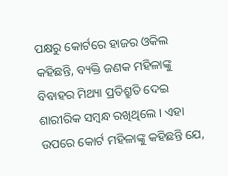ପକ୍ଷରୁ କୋର୍ଟରେ ହାଜର ଓକିଲ କହିଛନ୍ତି, ବ୍ୟକ୍ତି ଜଣକ ମହିଳାଙ୍କୁ ବିବାହର ମିଥ୍ୟା ପ୍ରତିଶ୍ରୁତି ଦେଇ ଶାରୀରିକ ସମ୍ବନ୍ଧ ରଖିଥିଲେ । ଏହା ଉପରେ କୋର୍ଟ ମହିଳାଙ୍କୁ କହିଛନ୍ତି ଯେ,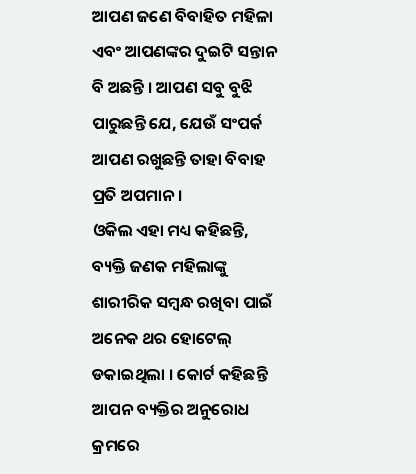ଆପଣ ଜଣେ ବିବାହିତ ମହିଳା ଏବଂ ଆପଣଙ୍କର ଦୁଇଟି ସନ୍ତାନ ବି ଅଛନ୍ତି । ଆପଣ ସବୁ ବୁଝି ପାରୁଛନ୍ତି ଯେ, ଯେଉଁ ସଂପର୍କ ଆପଣ ରଖୁଛନ୍ତି ତାହା ବିବାହ ପ୍ରତି ଅପମାନ ।
ଓକିଲ ଏହା ମଧ୍ୟ କହିଛନ୍ତି, ବ୍ୟକ୍ତି ଜଣକ ମହିଲାଙ୍କୁ ଶାରୀରିକ ସମ୍ବନ୍ଧ ରଖିବା ପାଇଁ ଅନେକ ଥର ହୋଟେଲ୍ ଡକାଇଥିଲା । କୋର୍ଟ କହିଛନ୍ତି ଆପନ ବ୍ୟକ୍ତିର ଅନୁରୋଧ କ୍ରମରେ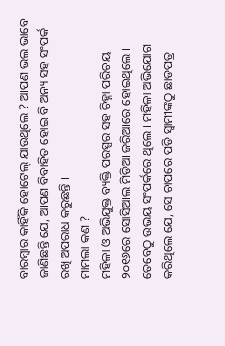ବାରମ୍ବାର କାହିଁକି ହୋଟେଲ୍ ଯାଉଥିଲେ ? ଆପଣ ଭଲ ଭାବେ ଜାଣିଛନ୍ତି ଯେ, ଆପଣ ବିବାହିତ ହୋଇ ବି ଅନ୍ୟ ସହ ସଂପର୍କ ରଖି ଅପରାଧ କରୁଛନ୍ତି ।
ମାମଲା କଣ ?
ମହିଳା ଓ ଅଭିଯୁକ୍ତ ବ୍ୟକ୍ତି ପରସ୍ପର ସହ ଚିହ୍ନା ପରିଚୟ ୨୦୧୬ରେ ସୋସିଆଲ ମିଡିଆ ଜରିଆରେ ହୋଇଥିଲେ । ତେବେଠୁ ଉଭୟ ସଂପର୍କରେ ଥିଲେ । ମହିଳା ଅଭିଯୋଗ କରିଥିଲେ ଯେ, ସେ ଚାପରେ ପଡି ସ୍ୱାମୀଙ୍କଠୁ ଛାଡପତ୍ର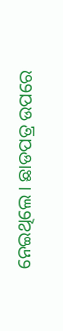ନେଇଥିଲେ । ଛାଡପତ୍ର ଉପରେ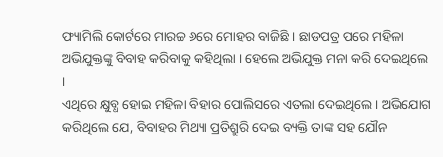ଫ୍ୟାମିଲି କୋର୍ଟରେ ମାରଚ୍ଚ ୬ରେ ମୋହର ବାଜିଛି । ଛାଡପତ୍ର ପରେ ମହିଳା ଅଭିଯୁକ୍ତଙ୍କୁ ବିବାହ କରିବାକୁ କହିଥିଲା । ହେଲେ ଅଭିଯୁକ୍ତ ମନା କରି ଦେଇଥିଲେ ।
ଏଥିରେ କ୍ଷୁବ୍ଧ ହୋଇ ମହିଳା ବିହାର ପୋଲିସରେ ଏତଲା ଦେଇଥିଲେ । ଅଭିଯୋଗ କରିଥିଲେ ଯେ, ବିବାହର ମିଥ୍ୟା ପ୍ରତିଶ୍ରୁରି ଦେଇ ବ୍ୟକ୍ତି ତାଙ୍କ ସହ ଯୌନ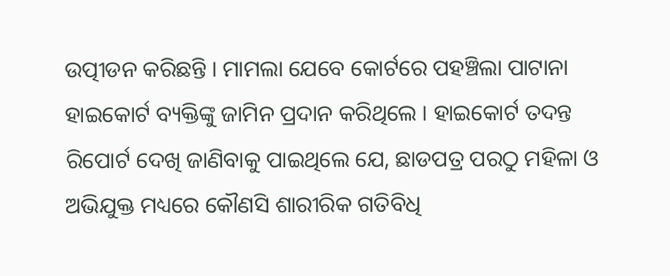ଉତ୍ପୀଡନ କରିଛନ୍ତି । ମାମଲା ଯେବେ କୋର୍ଟରେ ପହଞ୍ଚିଲା ପାଟାନା ହାଇକୋର୍ଟ ବ୍ୟକ୍ତିଙ୍କୁ ଜାମିନ ପ୍ରଦାନ କରିଥିଲେ । ହାଇକୋର୍ଟ ତଦନ୍ତ ରିପୋର୍ଟ ଦେଖି ଜାଣିବାକୁ ପାଇଥିଲେ ଯେ, ଛାଡପତ୍ର ପରଠୁ ମହିଳା ଓ ଅଭିଯୁକ୍ତ ମଧ୍ୟରେ କୌଣସି ଶାରୀରିକ ଗତିବିଧି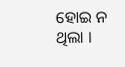ହୋଇ ନ ଥିଲା ।